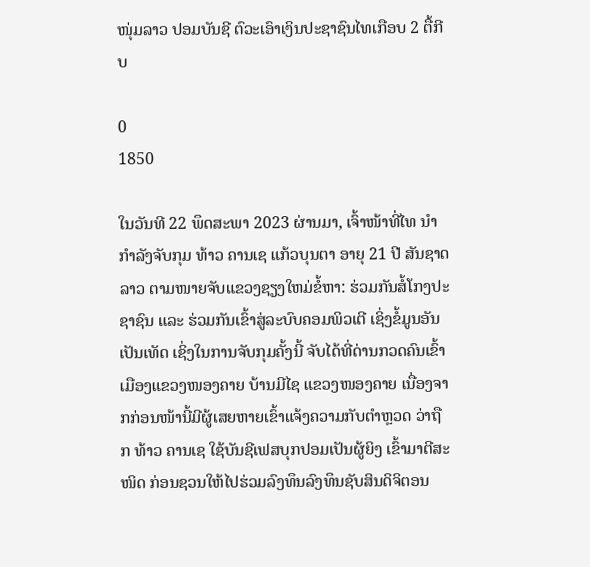ໜຸ່ມລາວ ປອມບັນຊີ ຕົວະເອົາເງິນປະຊາຊົນໄທເກືອບ 2 ຕື້ກີບ

0
1850

ໃນວັນທີ 22 ພຶດສະພາ 2023 ຜ່ານມາ, ເຈົ້າໜ້າທີ່ໄທ ນຳກຳລັງຈັບກຸມ ທ້າວ ຄານເຊ ແກ້ວບຸນຕາ ອາຍຸ 21 ປີ ສັນຊາດລາວ ຕາມໜາຍຈັບແຂວງຊຽງໃຫມ່ຂໍ້ຫາ: ຮ່ວມກັນສໍ້ໂກງປະຊາຊົນ ແລະ ຮ່ວມກັນເຂົ້າສູ່ລະບົບຄອມພິວເຕີ ເຊິ່ງຂໍ້ມູນອັນເປັນເທັດ ເຊິ່ງໃນການຈັບກຸມຄັ້ງນີ້ ຈັບໄດ້ທີ່ດ່ານກວດຄົນເຂົ້າເມືອງແຂວງໜອງຄາຍ ບ້ານມີໄຊ ແຂວງໜອງຄາຍ ເນື່ອງຈາກກ່ອນໜ້ານີ້ມີຜູ້ເສຍຫາຍເຂົ້າແຈ້ງຄວາມກັບຕຳຫຼວດ ວ່າຖືກ ທ້າວ ຄານເຊ ໃຊ້ບັນຊີເຟສບຸກປອມເປັນຜູ້ຍິງ ເຂົ້າມາຕີສະໜິດ ກ່ອນຊວນໃຫ້ໄປຮ່ວມລົງທຶນລົງທຶນຊັບສິນດິຈິຕອນ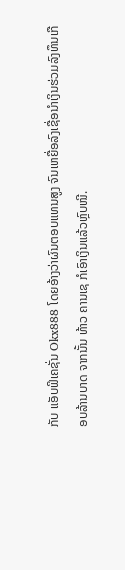ກັບ ແອັບຟິເຄຊັ່ນ Okx888 ໂດຍອ້າງວ່າຜົນຕອບແທນສູງ ຈົນເຫຍື່ອລົງເຊື່ອນຳເງິນຮ່ວມລົງທຶນເກືອບລ້ານບາດ ຈາກນັ້ນ ທ້າວ ຄານເຊ ກໍເອົາເງິນແລ້ວຫຼົບໜີ.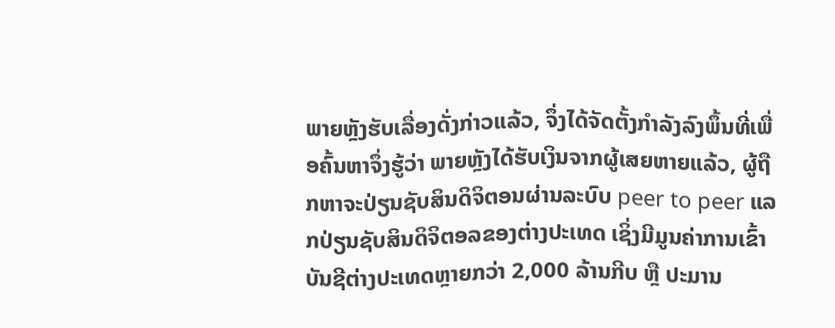ພາຍຫຼັງຮັບເລື່ອງດັ່ງກ່າວແລ້ວ, ຈຶ່ງໄດ້ຈັດຕັ້ງກຳລັງລົງພຶ້ນທີ່ເພື່ອຄົ້ນຫາຈຶ່ງຮູ້ວ່າ ພາຍຫຼັງໄດ້ຮັບເງິນຈາກຜູ້ເສຍຫາຍແລ້ວ, ຜູ້ຖືກຫາຈະປ່ຽນຊັບສິນດິຈິຕອນຜ່ານລະບົບ peer to peer ແລກປ່ຽນຊັບສິນດິຈິຕອລຂອງຕ່າງປະເທດ ເຊິ່ງມີມູນຄ່າການເຂົ້າບັນຊີຕ່າງປະເທດຫຼາຍກວ່າ 2,000 ລ້ານກີບ ຫຼື ປະມານ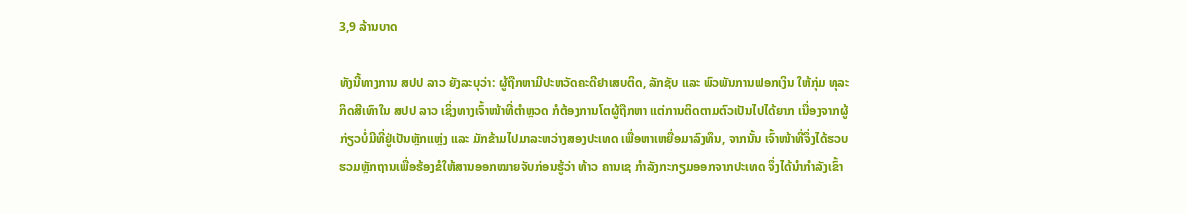3,9 ລ້ານບາດ

ທັງນີ້ທາງການ ສປປ ລາວ ຍັງລະບຸວ່າ: ຜູ້ຖືກຫາມີປະຫວັດຄະດີຢາເສບຕິດ, ລັກຊັບ ແລະ ພົວພັນການຟອກເງິນ ໃຫ້ກຸ່ມ ທຸລະກິດສີເທົາໃນ ສປປ ລາວ ເຊິ່ງທາງເຈົ້າໜ້າທີ່ຕຳຫຼວດ ກໍຕ້ອງການໂຕຜູ້ຖືກຫາ ແຕ່ການຕິດຕາມຕົວເປັນໄປໄດ້ຍາກ ເນື່ອງຈາກຜູ້ກ່ຽວບໍ່ມີທີ່ຢູ່ເປັນຫຼັກແຫຼ່ງ ແລະ ມັກຂ້າມໄປມາລະຫວ່າງສອງປະເທດ ເພື່ອຫາເຫຍື່ອມາລົງທຶນ, ຈາກນັ້ນ ເຈົ້າໜ້າທີ່ຈຶ່ງໄດ້ຮວບຮວມຫຼັກຖານເພື່ອຮ້ອງຂໍໃຫ້ສານອອກໝາຍຈັບກ່ອນຮູ້ວ່າ ທ້າວ ຄານເຊ ກໍາລັງກະກຽມອອກຈາກປະເທດ ຈຶ່ງໄດ້ນຳກຳລັງເຂົ້າ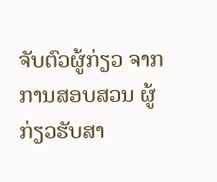ຈັບຕົວຜູ້ກ່ຽວ ຈາກການສອບສວນ ຜູ້ກ່ຽວຮັບສາ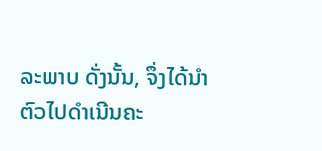ລະພາບ ດັ່ງນັ້ນ, ຈຶ່ງໄດ້ນຳຕົວໄປດຳເນີນຄະ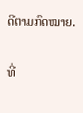ດີຕາມກົດໝາຍ.

ທີ່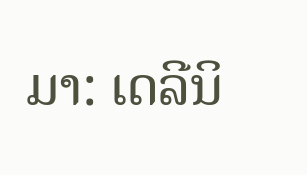ມາ: ເດລີນິ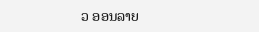ວ ອອນລາຍ